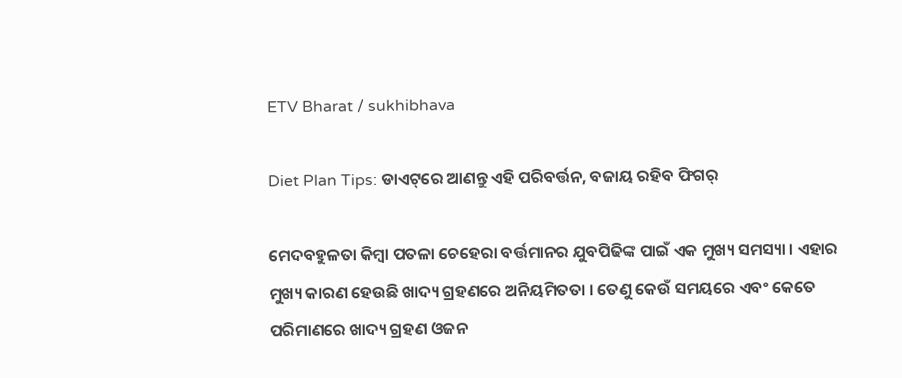ETV Bharat / sukhibhava

Diet Plan Tips: ଡାଏଟ୍‌ରେ ଆଣନ୍ତୁ ଏହି ପରିବର୍ତ୍ତନ, ବଜାୟ ରହିବ ଫିଗର୍

ମେଦବହୁଳତା କିମ୍ବା ପତଳା ଚେହେରା ବର୍ତ୍ତମାନର ଯୁବପିଢିଙ୍କ ପାଇଁ ଏକ ମୁଖ୍ୟ ସମସ୍ୟା । ଏହାର ମୁଖ୍ୟ କାରଣ ହେଉଛି ଖାଦ୍ୟ ଗ୍ରହଣରେ ଅନିୟମିତତା । ତେଣୁ କେଉଁ ସମୟରେ ଏବଂ କେତେ ପରିମାଣରେ ଖାଦ୍ୟ ଗ୍ରହଣ ଓଜନ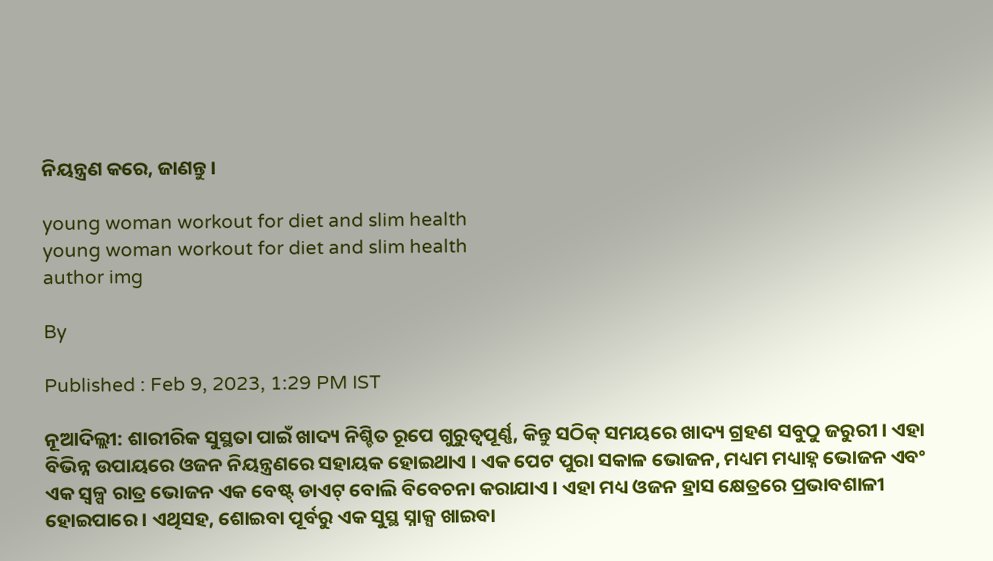ନିୟନ୍ତ୍ରଣ କରେ, ଜାଣନ୍ତୁ ।

young woman workout for diet and slim health
young woman workout for diet and slim health
author img

By

Published : Feb 9, 2023, 1:29 PM IST

ନୂଆଦିଲ୍ଲୀ: ଶାରୀରିକ ସୁସ୍ଥତା ପାଇଁ ଖାଦ୍ୟ ନିଶ୍ଚିତ ରୂପେ ଗୁରୁତ୍ବପୂର୍ଣ୍ଣ, କିନ୍ତୁ ସଠିକ୍ ସମୟରେ ଖାଦ୍ୟ ଗ୍ରହଣ ସବୁଠୁ ଜରୁରୀ । ଏହା ବିଭିନ୍ନ ଉପାୟରେ ଓଜନ ନିୟନ୍ତ୍ରଣରେ ସହାୟକ ହୋଇଥାଏ । ଏକ ପେଟ ପୁରା ସକାଳ ଭୋଜନ, ମଧ୍ୟମ ମଧ୍ୟାହ୍ନ ଭୋଜନ ଏବଂ ଏକ ସ୍ବଳ୍ପ ରାତ୍ର ଭୋଜନ ଏକ ବେଷ୍ଟ୍ ଡାଏଟ୍ ବୋଲି ବିବେଚନା କରାଯାଏ । ଏହା ମଧ୍ୟ ଓଜନ ହ୍ରାସ କ୍ଷେତ୍ରରେ ପ୍ରଭାବଶାଳୀ ହୋଇପାରେ । ଏଥିସହ, ଶୋଇବା ପୂର୍ବରୁ ଏକ ସୁସ୍ଥ ସ୍ନାକ୍ସ ଖାଇବା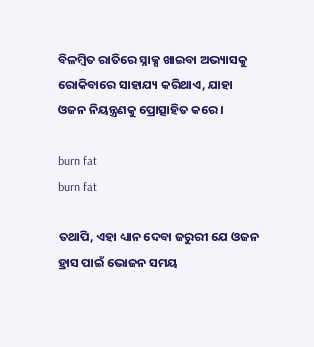ବିଳମ୍ବିତ ରାତିରେ ସ୍ନାକ୍ସ ଖାଇବା ଅଭ୍ୟାସକୁ ରୋକିବାରେ ସାହାଯ୍ୟ କରିଥାଏ, ଯାହା ଓଜନ ନିୟନ୍ତ୍ରଣକୁ ପ୍ରୋତ୍ସାହିତ କରେ ।

burn fat
burn fat

ତଥାପି, ଏହା ଧ୍ୟାନ ଦେବା ଜରୁରୀ ଯେ ଓଜନ ହ୍ରାସ ପାଇଁ ଭୋଜନ ସମୟ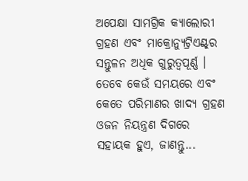ଅପେକ୍ଷା ସାମଗ୍ରିକ କ୍ୟାଲୋରୀ ଗ୍ରହଣ ଏବଂ ମାକ୍ରୋନ୍ୟୁଟ୍ରିଏଣ୍ଟ୍‌ର ସନ୍ତୁଳନ ଅଧିକ ଗୁରୁତ୍ୱପୂର୍ଣ୍ଣ । ତେବେ କେଉଁ ସମୟରେ ଏବଂ କେତେ ପରିମାଣର ଖାଦ୍ୟ ଗ୍ରହଣ ଓଜନ ନିୟନ୍ତ୍ରଣ ଦିଗରେ ସହାୟକ ହୁଏ, ଜାଣନ୍ତୁ...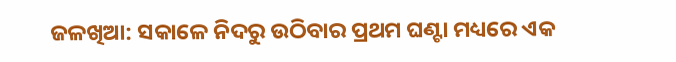ଜଳଖିଆ: ସକାଳେ ନିଦରୁ ଉଠିବାର ପ୍ରଥମ ଘଣ୍ଟା ମଧ୍ୟରେ ଏକ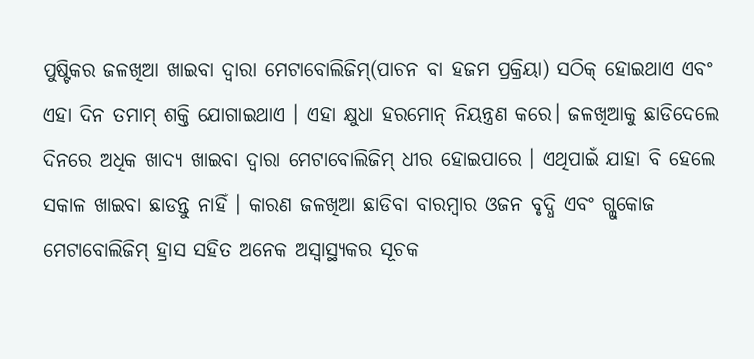ପୁଷ୍ଟିକର ଜଳଖିଆ ଖାଇବା ଦ୍ୱାରା ମେଟାବୋଲିଜିମ୍(ପାଚନ ବା ହଜମ ପ୍ରକ୍ରିୟା) ସଠିକ୍ ହୋଇଥାଏ ଏବଂ ଏହା ଦିନ ତମାମ୍ ଶକ୍ତି ଯୋଗାଇଥାଏ । ଏହା କ୍ଷୁଧା ହରମୋନ୍ ନିୟନ୍ତ୍ରଣ କରେ। ଜଳଖିଆକୁ ଛାଡିଦେଲେ ଦିନରେ ଅଧିକ ଖାଦ୍ୟ ଖାଇବା ଦ୍ବାରା ମେଟାବୋଲିଜିମ୍ ଧୀର ହୋଇପାରେ । ଏଥିପାଇଁ ଯାହା ବି ହେଲେ ସକାଳ ଖାଇବା ଛାଡନ୍ତୁ ନାହିଁ । କାରଣ ଜଳଖିଆ ଛାଡିବା ବାରମ୍ବାର ଓଜନ ବୃଦ୍ଧି ଏବଂ ଗ୍ଲୁକୋଜ ମେଟାବୋଲିଜିମ୍ ହ୍ରାସ ସହିତ ଅନେକ ଅସ୍ୱାସ୍ଥ୍ୟକର ସୂଚକ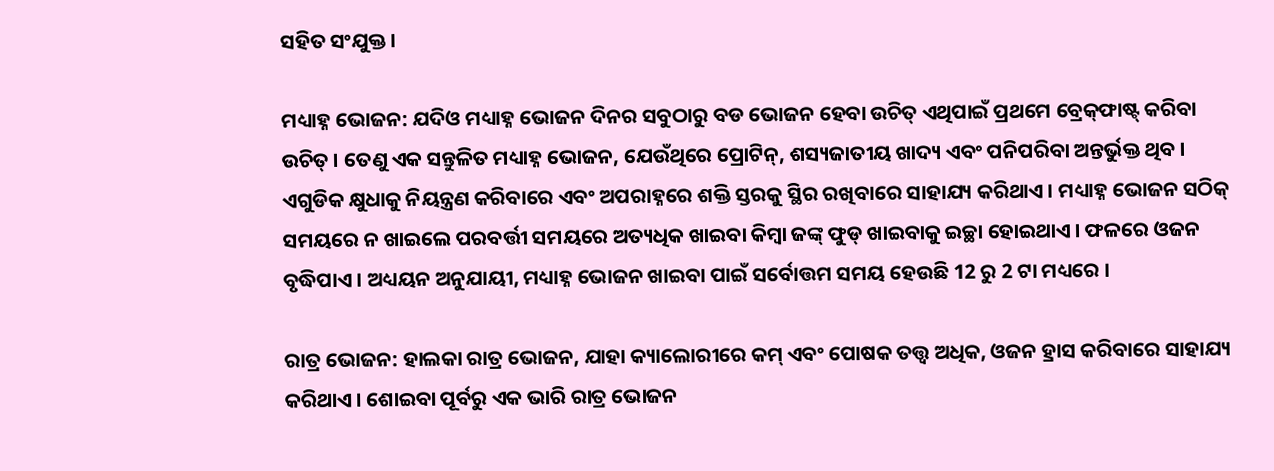ସହିତ ସଂଯୁକ୍ତ ।

ମଧ୍ୟାହ୍ନ ଭୋଜନ: ଯଦିଓ ମଧ୍ୟାହ୍ନ ଭୋଜନ ଦିନର ସବୁଠାରୁ ବଡ ଭୋଜନ ହେବା ଉଚିତ୍ ଏଥିପାଇଁ ପ୍ରଥମେ ବ୍ରେକ୍‌ଫାଷ୍ଟ୍ କରିବା ଉଚିତ୍ । ତେଣୁ ଏକ ସନ୍ତୁଳିତ ମଧ୍ୟାହ୍ନ ଭୋଜନ, ଯେଉଁଥିରେ ପ୍ରୋଟିନ୍, ଶସ୍ୟଜାତୀୟ ଖାଦ୍ୟ ଏବଂ ପନିପରିବା ଅନ୍ତର୍ଭୁକ୍ତ ଥିବ । ଏଗୁଡିକ କ୍ଷୁଧାକୁ ନିୟନ୍ତ୍ରଣ କରିବାରେ ଏବଂ ଅପରାହ୍ନରେ ଶକ୍ତି ସ୍ତରକୁ ସ୍ଥିର ରଖିବାରେ ସାହାଯ୍ୟ କରିଥାଏ । ମଧ୍ୟାହ୍ନ ଭୋଜନ ସଠିକ୍ ସମୟରେ ନ ଖାଇଲେ ପରବର୍ତ୍ତୀ ସମୟରେ ଅତ୍ୟଧିକ ଖାଇବା କିମ୍ବା ଜଙ୍କ୍ ଫୁଡ୍ ଖାଇବାକୁ ଇଚ୍ଛା ହୋଇଥାଏ । ଫଳରେ ଓଜନ ବୃଦ୍ଧିପାଏ । ଅଧ୍ୟୟନ ଅନୁଯାୟୀ, ମଧ୍ୟାହ୍ନ ଭୋଜନ ଖାଇବା ପାଇଁ ସର୍ବୋତ୍ତମ ସମୟ ହେଉଛି 12 ରୁ 2 ଟା ମଧ୍ୟରେ ।

ରାତ୍ର ଭୋଜନ: ହାଲକା ରାତ୍ର ଭୋଜନ, ଯାହା କ୍ୟାଲୋରୀରେ କମ୍ ଏବଂ ପୋଷକ ତତ୍ତ୍ୱ ଅଧିକ, ଓଜନ ହ୍ରାସ କରିବାରେ ସାହାଯ୍ୟ କରିଥାଏ । ଶୋଇବା ପୂର୍ବରୁ ଏକ ଭାରି ରାତ୍ର ଭୋଜନ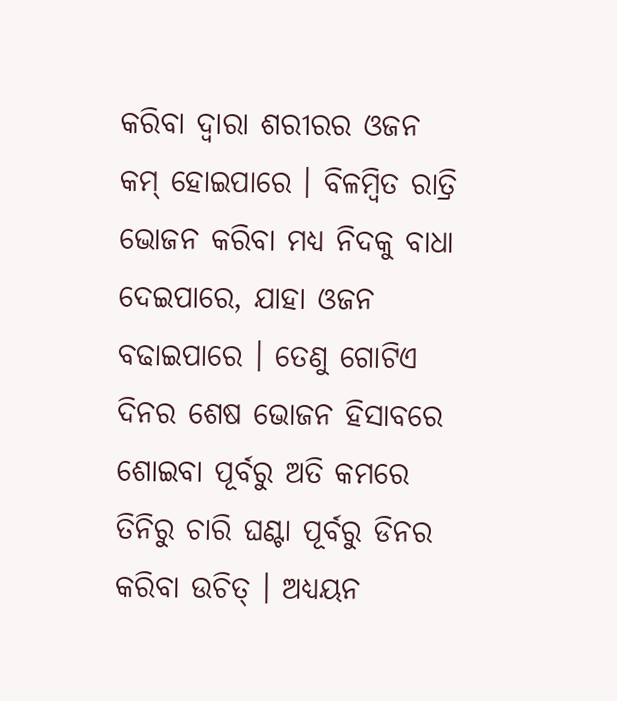କରିବା ଦ୍ୱାରା ଶରୀରର ଓଜନ କମ୍ ହୋଇପାରେ । ବିଳମ୍ବିତ ରାତ୍ରି ଭୋଜନ କରିବା ମଧ୍ୟ ନିଦକୁ ବାଧା ଦେଇପାରେ, ଯାହା ଓଜନ ବଢାଇପାରେ । ତେଣୁ ଗୋଟିଏ ଦିନର ଶେଷ ଭୋଜନ ହିସାବରେ ଶୋଇବା ପୂର୍ବରୁ ଅତି କମରେ ତିନିରୁ ଚାରି ଘଣ୍ଟା ପୂର୍ବରୁ ଡିନର କରିବା ଉଚିତ୍ । ଅଧ୍ୟୟନ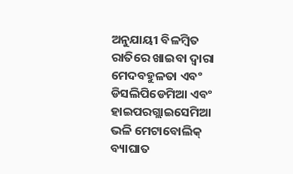ଅନୁଯାୟୀ ବିଳମ୍ବିତ ରାତିରେ ଖାଇବା ଦ୍ୱାରା ମେଦବହୁଳତା ଏବଂ ଡିସଲିପିଡେମିଆ ଏବଂ ହାଇପରଗ୍ଲାଇସେମିଆ ଭଳି ମେଟାବୋଲିକ୍ ବ୍ୟାଘାତ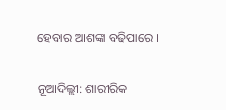ହେବାର ଆଶଙ୍କା ବଢିପାରେ ।

ନୂଆଦିଲ୍ଲୀ: ଶାରୀରିକ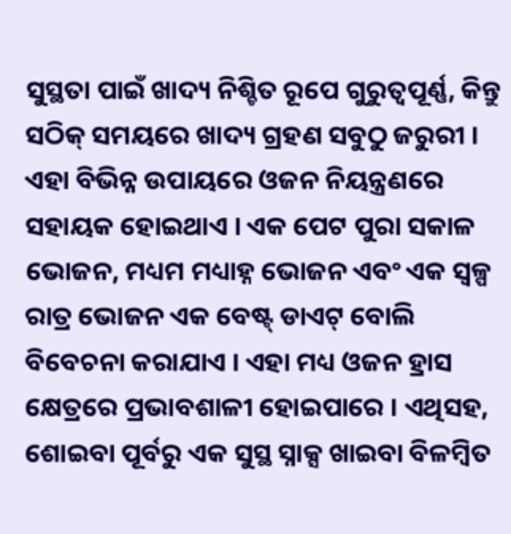ସୁସ୍ଥତା ପାଇଁ ଖାଦ୍ୟ ନିଶ୍ଚିତ ରୂପେ ଗୁରୁତ୍ବପୂର୍ଣ୍ଣ, କିନ୍ତୁ ସଠିକ୍ ସମୟରେ ଖାଦ୍ୟ ଗ୍ରହଣ ସବୁଠୁ ଜରୁରୀ । ଏହା ବିଭିନ୍ନ ଉପାୟରେ ଓଜନ ନିୟନ୍ତ୍ରଣରେ ସହାୟକ ହୋଇଥାଏ । ଏକ ପେଟ ପୁରା ସକାଳ ଭୋଜନ, ମଧ୍ୟମ ମଧ୍ୟାହ୍ନ ଭୋଜନ ଏବଂ ଏକ ସ୍ବଳ୍ପ ରାତ୍ର ଭୋଜନ ଏକ ବେଷ୍ଟ୍ ଡାଏଟ୍ ବୋଲି ବିବେଚନା କରାଯାଏ । ଏହା ମଧ୍ୟ ଓଜନ ହ୍ରାସ କ୍ଷେତ୍ରରେ ପ୍ରଭାବଶାଳୀ ହୋଇପାରେ । ଏଥିସହ, ଶୋଇବା ପୂର୍ବରୁ ଏକ ସୁସ୍ଥ ସ୍ନାକ୍ସ ଖାଇବା ବିଳମ୍ବିତ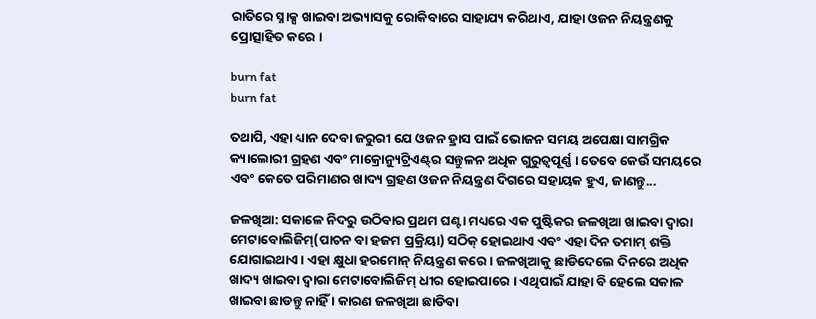ରାତିରେ ସ୍ନାକ୍ସ ଖାଇବା ଅଭ୍ୟାସକୁ ରୋକିବାରେ ସାହାଯ୍ୟ କରିଥାଏ, ଯାହା ଓଜନ ନିୟନ୍ତ୍ରଣକୁ ପ୍ରୋତ୍ସାହିତ କରେ ।

burn fat
burn fat

ତଥାପି, ଏହା ଧ୍ୟାନ ଦେବା ଜରୁରୀ ଯେ ଓଜନ ହ୍ରାସ ପାଇଁ ଭୋଜନ ସମୟ ଅପେକ୍ଷା ସାମଗ୍ରିକ କ୍ୟାଲୋରୀ ଗ୍ରହଣ ଏବଂ ମାକ୍ରୋନ୍ୟୁଟ୍ରିଏଣ୍ଟ୍‌ର ସନ୍ତୁଳନ ଅଧିକ ଗୁରୁତ୍ୱପୂର୍ଣ୍ଣ । ତେବେ କେଉଁ ସମୟରେ ଏବଂ କେତେ ପରିମାଣର ଖାଦ୍ୟ ଗ୍ରହଣ ଓଜନ ନିୟନ୍ତ୍ରଣ ଦିଗରେ ସହାୟକ ହୁଏ, ଜାଣନ୍ତୁ...

ଜଳଖିଆ: ସକାଳେ ନିଦରୁ ଉଠିବାର ପ୍ରଥମ ଘଣ୍ଟା ମଧ୍ୟରେ ଏକ ପୁଷ୍ଟିକର ଜଳଖିଆ ଖାଇବା ଦ୍ୱାରା ମେଟାବୋଲିଜିମ୍(ପାଚନ ବା ହଜମ ପ୍ରକ୍ରିୟା) ସଠିକ୍ ହୋଇଥାଏ ଏବଂ ଏହା ଦିନ ତମାମ୍ ଶକ୍ତି ଯୋଗାଇଥାଏ । ଏହା କ୍ଷୁଧା ହରମୋନ୍ ନିୟନ୍ତ୍ରଣ କରେ। ଜଳଖିଆକୁ ଛାଡିଦେଲେ ଦିନରେ ଅଧିକ ଖାଦ୍ୟ ଖାଇବା ଦ୍ବାରା ମେଟାବୋଲିଜିମ୍ ଧୀର ହୋଇପାରେ । ଏଥିପାଇଁ ଯାହା ବି ହେଲେ ସକାଳ ଖାଇବା ଛାଡନ୍ତୁ ନାହିଁ । କାରଣ ଜଳଖିଆ ଛାଡିବା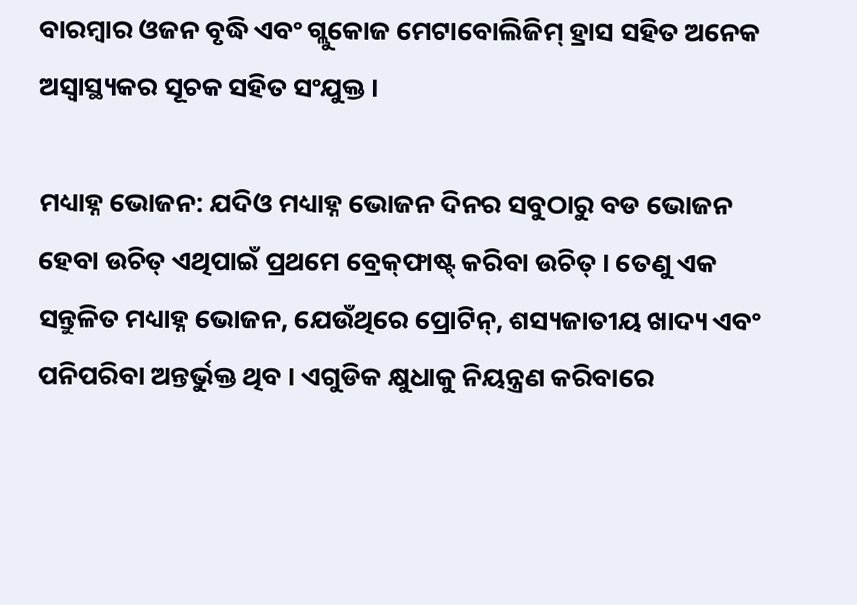ବାରମ୍ବାର ଓଜନ ବୃଦ୍ଧି ଏବଂ ଗ୍ଲୁକୋଜ ମେଟାବୋଲିଜିମ୍ ହ୍ରାସ ସହିତ ଅନେକ ଅସ୍ୱାସ୍ଥ୍ୟକର ସୂଚକ ସହିତ ସଂଯୁକ୍ତ ।

ମଧ୍ୟାହ୍ନ ଭୋଜନ: ଯଦିଓ ମଧ୍ୟାହ୍ନ ଭୋଜନ ଦିନର ସବୁଠାରୁ ବଡ ଭୋଜନ ହେବା ଉଚିତ୍ ଏଥିପାଇଁ ପ୍ରଥମେ ବ୍ରେକ୍‌ଫାଷ୍ଟ୍ କରିବା ଉଚିତ୍ । ତେଣୁ ଏକ ସନ୍ତୁଳିତ ମଧ୍ୟାହ୍ନ ଭୋଜନ, ଯେଉଁଥିରେ ପ୍ରୋଟିନ୍, ଶସ୍ୟଜାତୀୟ ଖାଦ୍ୟ ଏବଂ ପନିପରିବା ଅନ୍ତର୍ଭୁକ୍ତ ଥିବ । ଏଗୁଡିକ କ୍ଷୁଧାକୁ ନିୟନ୍ତ୍ରଣ କରିବାରେ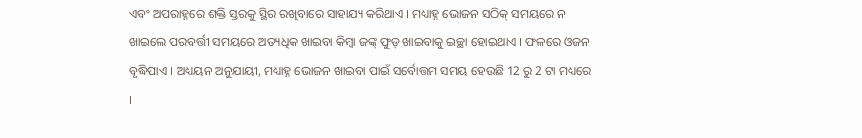ଏବଂ ଅପରାହ୍ନରେ ଶକ୍ତି ସ୍ତରକୁ ସ୍ଥିର ରଖିବାରେ ସାହାଯ୍ୟ କରିଥାଏ । ମଧ୍ୟାହ୍ନ ଭୋଜନ ସଠିକ୍ ସମୟରେ ନ ଖାଇଲେ ପରବର୍ତ୍ତୀ ସମୟରେ ଅତ୍ୟଧିକ ଖାଇବା କିମ୍ବା ଜଙ୍କ୍ ଫୁଡ୍ ଖାଇବାକୁ ଇଚ୍ଛା ହୋଇଥାଏ । ଫଳରେ ଓଜନ ବୃଦ୍ଧିପାଏ । ଅଧ୍ୟୟନ ଅନୁଯାୟୀ, ମଧ୍ୟାହ୍ନ ଭୋଜନ ଖାଇବା ପାଇଁ ସର୍ବୋତ୍ତମ ସମୟ ହେଉଛି 12 ରୁ 2 ଟା ମଧ୍ୟରେ ।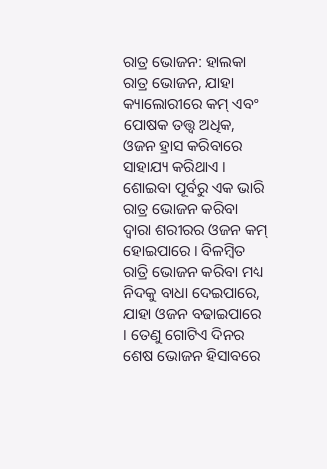ରାତ୍ର ଭୋଜନ: ହାଲକା ରାତ୍ର ଭୋଜନ, ଯାହା କ୍ୟାଲୋରୀରେ କମ୍ ଏବଂ ପୋଷକ ତତ୍ତ୍ୱ ଅଧିକ, ଓଜନ ହ୍ରାସ କରିବାରେ ସାହାଯ୍ୟ କରିଥାଏ । ଶୋଇବା ପୂର୍ବରୁ ଏକ ଭାରି ରାତ୍ର ଭୋଜନ କରିବା ଦ୍ୱାରା ଶରୀରର ଓଜନ କମ୍ ହୋଇପାରେ । ବିଳମ୍ବିତ ରାତ୍ରି ଭୋଜନ କରିବା ମଧ୍ୟ ନିଦକୁ ବାଧା ଦେଇପାରେ, ଯାହା ଓଜନ ବଢାଇପାରେ । ତେଣୁ ଗୋଟିଏ ଦିନର ଶେଷ ଭୋଜନ ହିସାବରେ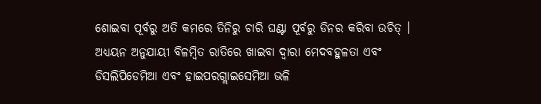ଶୋଇବା ପୂର୍ବରୁ ଅତି କମରେ ତିନିରୁ ଚାରି ଘଣ୍ଟା ପୂର୍ବରୁ ଡିନର କରିବା ଉଚିତ୍ । ଅଧ୍ୟୟନ ଅନୁଯାୟୀ ବିଳମ୍ବିତ ରାତିରେ ଖାଇବା ଦ୍ୱାରା ମେଦବହୁଳତା ଏବଂ ଡିସଲିପିଡେମିଆ ଏବଂ ହାଇପରଗ୍ଲାଇସେମିଆ ଭଳି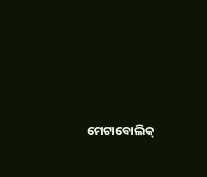ମେଟାବୋଲିକ୍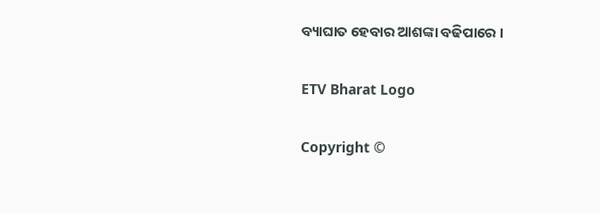ବ୍ୟାଘାତ ହେବାର ଆଶଙ୍କା ବଢିପାରେ ।

ETV Bharat Logo

Copyright ©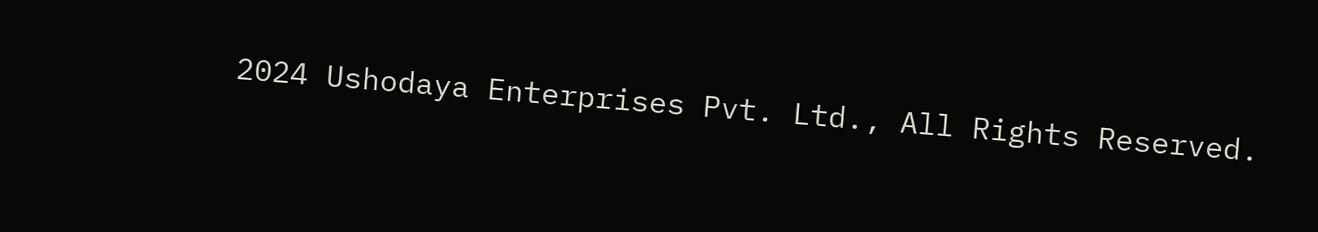2024 Ushodaya Enterprises Pvt. Ltd., All Rights Reserved.